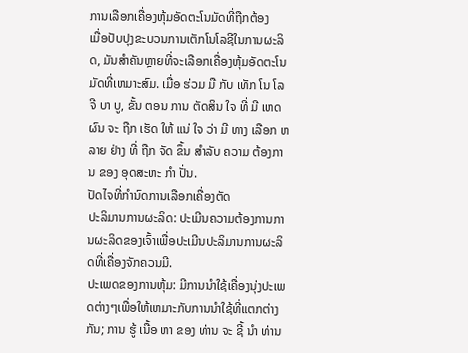ການເລືອກເຄື່ອງຫຸ້ມອັດຕະໂນມັດທີ່ຖືກຕ້ອງ
ເມື່ອປັບປຸງຂະບວນການເຕັກໂນໂລຊີໃນການຜະລິດ, ມັນສໍາຄັນຫຼາຍທີ່ຈະເລືອກເຄື່ອງຫຸ້ມອັດຕະໂນມັດທີ່ເຫມາະສົມ. ເມື່ອ ຮ່ວມ ມື ກັບ ເທັກ ໂນ ໂລ ຈີ ບາ ບູ, ຂັ້ນ ຕອນ ການ ຕັດສິນ ໃຈ ທີ່ ມີ ເຫດຜົນ ຈະ ຖືກ ເຮັດ ໃຫ້ ແນ່ ໃຈ ວ່າ ມີ ທາງ ເລືອກ ຫລາຍ ຢ່າງ ທີ່ ຖືກ ຈັດ ຂຶ້ນ ສໍາລັບ ຄວາມ ຕ້ອງການ ຂອງ ອຸດສະຫະ ກໍາ ປັ່ນ.
ປັດໄຈທີ່ກໍານົດການເລືອກເຄື່ອງຕັດ
ປະລິມານການຜະລິດ: ປະເມີນຄວາມຕ້ອງການການຜະລິດຂອງເຈົ້າເພື່ອປະເມີນປະລິມານການຜະລິດທີ່ເຄື່ອງຈັກຄວນມີ.
ປະເພດຂອງການຫຸ້ມ: ມີການນໍາໃຊ້ເຄື່ອງນຸ່ງປະເພດຕ່າງໆເພື່ອໃຫ້ເຫມາະກັບການນໍາໃຊ້ທີ່ແຕກຕ່າງກັນ; ການ ຮູ້ ເນື້ອ ຫາ ຂອງ ທ່ານ ຈະ ຊີ້ ນໍາ ທ່ານ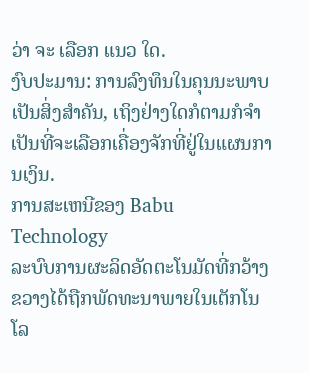ວ່າ ຈະ ເລືອກ ແນວ ໃດ.
ງົບປະມານ: ການລົງທຶນໃນຄຸນນະພາບເປັນສິ່ງສໍາຄັນ, ເຖິງຢ່າງໃດກໍຕາມກໍຈໍາເປັນທີ່ຈະເລືອກເຄື່ອງຈັກທີ່ຢູ່ໃນແຜນການເງິນ.
ການສະເຫນີຂອງ Babu Technology
ລະບົບການຜະລິດອັດຕະໂນມັດທີ່ກວ້າງຂວາງໄດ້ຖືກພັດທະນາພາຍໃນເຕັກໂນໂລ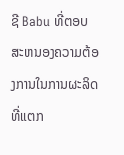ຊີ Babu ທີ່ຕອບສະຫນອງຄວາມຕ້ອງການໃນການຜະລິດທີ່ແຕກ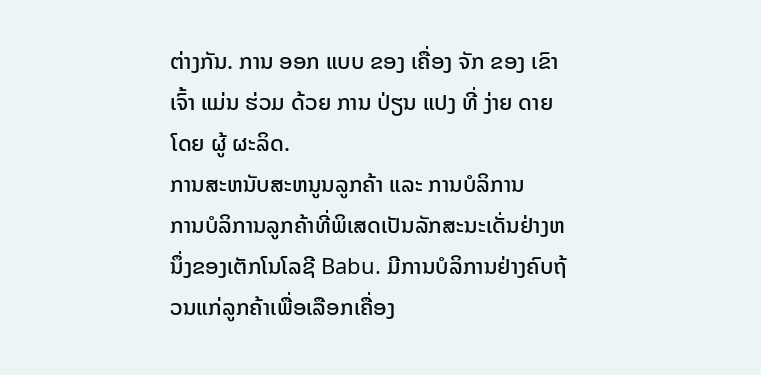ຕ່າງກັນ. ການ ອອກ ແບບ ຂອງ ເຄື່ອງ ຈັກ ຂອງ ເຂົາ ເຈົ້າ ແມ່ນ ຮ່ວມ ດ້ວຍ ການ ປ່ຽນ ແປງ ທີ່ ງ່າຍ ດາຍ ໂດຍ ຜູ້ ຜະລິດ.
ການສະຫນັບສະຫນູນລູກຄ້າ ແລະ ການບໍລິການ
ການບໍລິການລູກຄ້າທີ່ພິເສດເປັນລັກສະນະເດັ່ນຢ່າງຫນຶ່ງຂອງເຕັກໂນໂລຊີ Babu. ມີການບໍລິການຢ່າງຄົບຖ້ວນແກ່ລູກຄ້າເພື່ອເລືອກເຄື່ອງ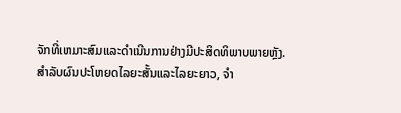ຈັກທີ່ເຫມາະສົມແລະດໍາເນີນການຢ່າງມີປະສິດທິພາບພາຍຫຼັງ.
ສໍາລັບຜົນປະໂຫຍດໄລຍະສັ້ນແລະໄລຍະຍາວ, ຈໍາ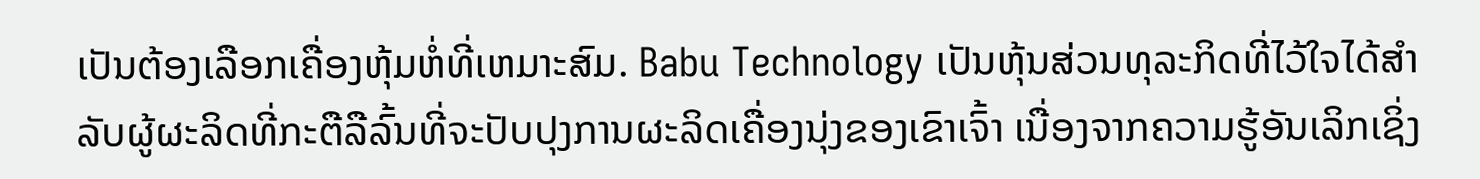ເປັນຕ້ອງເລືອກເຄື່ອງຫຸ້ມຫໍ່ທີ່ເຫມາະສົມ. Babu Technology ເປັນຫຸ້ນສ່ວນທຸລະກິດທີ່ໄວ້ໃຈໄດ້ສໍາລັບຜູ້ຜະລິດທີ່ກະຕືລືລົ້ນທີ່ຈະປັບປຸງການຜະລິດເຄື່ອງນຸ່ງຂອງເຂົາເຈົ້າ ເນື່ອງຈາກຄວາມຮູ້ອັນເລິກເຊິ່ງ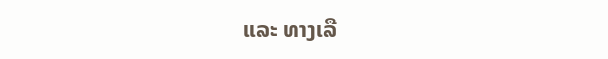ແລະ ທາງເລື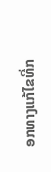ອກທາງແກ້ໄຂທີ່ກ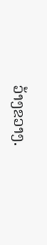ວ້າງຂວາງ.